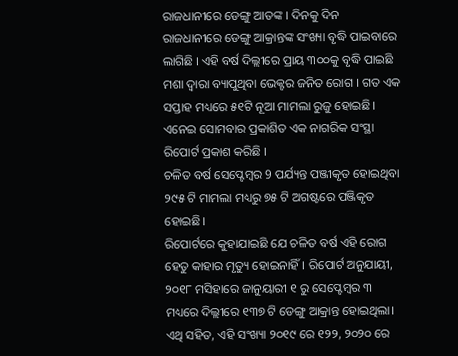ରାଜଧାନୀରେ ଡେଙ୍ଗୁ ଆତଙ୍କ । ଦିନକୁ ଦିନ ରାଜଧାନୀରେ ଡେଙ୍ଗୁ ଆକ୍ରାନ୍ତଙ୍କ ସଂଖ୍ୟା ବୃଦ୍ଧି ପାଇବାରେ ଲାଗିଛି । ଏହି ବର୍ଷ ଦିଲ୍ଲୀରେ ପ୍ରାୟ ୩୦୦କୁ ବୃଦ୍ଧି ପାଇଛି ମଶା ଦ୍ୱାରା ବ୍ୟାପୁଥିବା ଭେକ୍ଟର ଜନିତ ରୋଗ । ଗତ ଏକ ସପ୍ତାହ ମଧ୍ୟରେ ୫୧ଟି ନୂଆ ମାମଲା ରୁଜୁ ହୋଇଛି। ଏନେଇ ସୋମବାର ପ୍ରକାଶିତ ଏକ ନାଗରିକ ସଂସ୍ଥା ରିପୋର୍ଟ ପ୍ରକାଶ କରିଛି ।
ଚଳିତ ବର୍ଷ ସେପ୍ଟେମ୍ବର 9 ପର୍ଯ୍ୟନ୍ତ ପଞ୍ଜୀକୃତ ହୋଇଥିବା ୨୯୫ ଟି ମାମଲା ମଧ୍ୟରୁ ୭୫ ଟି ଅଗଷ୍ଟରେ ପଞ୍ଜିକୃତ ହୋଇଛି।
ରିପୋର୍ଟରେ କୁହାଯାଇଛି ଯେ ଚଳିତ ବର୍ଷ ଏହି ରୋଗ ହେତୁ କାହାର ମୃତ୍ୟୁ ହୋଇନାହିଁ। ରିପୋର୍ଟ ଅନୁଯାୟୀ, ୨୦୧୮ ମସିହାରେ ଜାନୁୟାରୀ ୧ ରୁ ସେପ୍ଟେମ୍ବର ୩ ମଧ୍ୟରେ ଦିଲ୍ଲୀରେ ୧୩୭ ଟି ଡେଙ୍ଗୁ ଆକ୍ରାନ୍ତ ହୋଇଥିଲା। ଏଥି ସହିତ, ଏହି ସଂଖ୍ୟା ୨୦୧୯ ରେ ୧୨୨, ୨୦୨୦ ରେ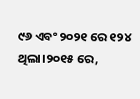୯୬ ଏବଂ ୨୦୨୧ ରେ ୧୨୪ ଥିଲା।୨୦୧୫ ରେ,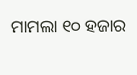ମାମଲା ୧୦ ହଜାର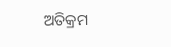ଅତିକ୍ରମ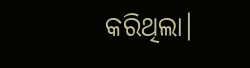କରିଥିଲା।